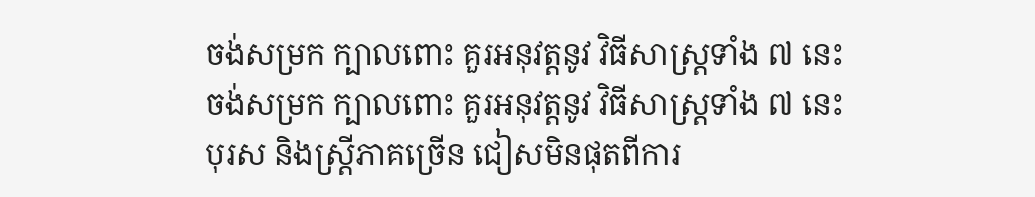ចង់សម្រក ក្បាលពោះ គួរអនុវត្តនូវ វិធីសាស្រ្តទាំង ៧ នេះ
ចង់សម្រក ក្បាលពោះ គួរអនុវត្តនូវ វិធីសាស្រ្តទាំង ៧ នេះ
បុរស និងស្រ្តីភាគច្រើន ជៀសមិនផុតពីការ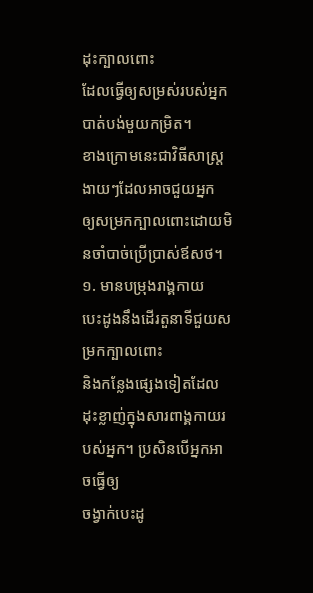ដុះក្បាលពោះ
ដែលធ្វើឲ្យសម្រស់របស់អ្នកបាត់បង់មួយកម្រិត។
ខាងក្រោមនេះជាវិធីសាស្រ្តងាយៗដែលអាចជួយអ្នក
ឲ្យសម្រកក្បាលពោះដោយមិនចាំបាច់ប្រើប្រាស់ឪសថ។
១. មានបម្រុងរាង្គកាយ
បេះដូងនឹងដើរតួនាទីជួយសម្រកក្បាលពោះ
និងកន្លែងផ្សេងទៀតដែលដុះខ្លាញ់ក្នុងសារពាង្គកាយរបស់អ្នក។ ប្រសិនបើអ្នកអាចធ្វើឲ្យ
ចង្វាក់បេះដូ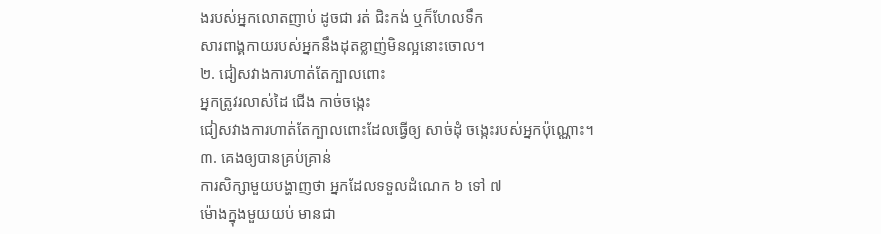ងរបស់អ្នកលោតញាប់ ដូចជា រត់ ជិះកង់ ឬក៏ហែលទឹក
សារពាង្គកាយរបស់អ្នកនឹងដុតខ្លាញ់មិនល្អនោះចោល។
២. ជៀសវាងការហាត់តែក្បាលពោះ
អ្នកត្រូវរលាស់ដៃ ជើង កាច់ចង្កេះ
ជៀសវាងការហាត់តែក្បាលពោះដែលធ្វើឲ្យ សាច់ដុំ ចង្កេះរបស់អ្នកប៉ុណ្ណោះ។
៣. គេងឲ្យបានគ្រប់គ្រាន់
ការសិក្សាមួយបង្ហាញថា អ្នកដែលទទួលដំណេក ៦ ទៅ ៧
ម៉ោងក្នុងមួយយប់ មានជា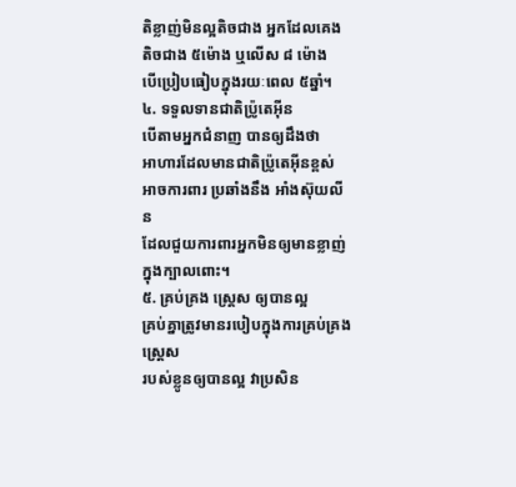តិខ្លាញ់មិនល្អតិចជាង អ្នកដែលគេង តិចជាង ៥ម៉ោង ឬលើស ៨ ម៉ោង
បើប្រៀបធៀបក្នុងរយៈពេល ៥ឆ្នាំ។
៤. ទទួលទានជាតិប្រ៉ូតេអ៊ីន
បើតាមអ្នកជំនាញ បានឲ្យដឹងថា
អាហារដែលមានជាតិប្រ៉ូតេអ៊ីនខ្ពស់ អាចការពារ ប្រឆាំងនឹង អាំងស៊ុយលីន
ដែលជួយការពារអ្នកមិនឲ្យមានខ្លាញ់ក្នុងក្បាលពោះ។
៥. គ្រប់គ្រង ស្ត្រេស ឲ្យបានល្អ
គ្រប់គ្នាត្រូវមានរបៀបក្នុងការគ្រប់គ្រង ស្ត្រេស
របស់ខ្លូនឲ្យបានល្អ វាប្រសិន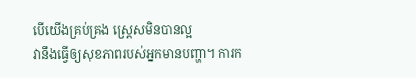បើយើងគ្រប់គ្រង ស្ត្រេសមិនបានល្អ
វានឹងធ្វើឲ្យសុខភាពរបស់អ្នកមានបញ្ហា។ ការក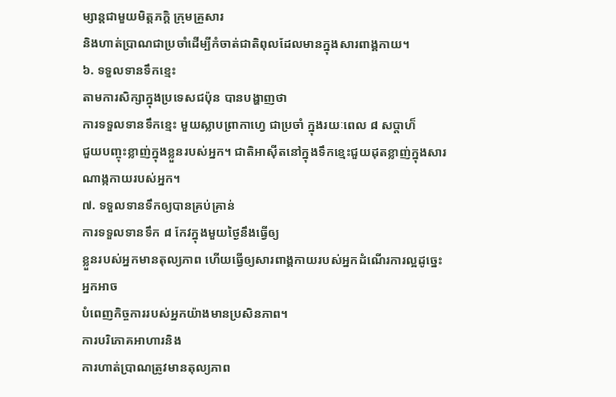ម្សាន្តជាមួយមិត្តភក្តិ ក្រុមគ្រួសារ
និងហាត់ប្រាណជាប្រចាំដើម្បីកំចាត់ជាតិពុលដែលមានក្នុងសារពាង្គកាយ។
៦. ទទួលទានទឹកខ្មេះ
តាមការសិក្សាក្នុងប្រទេសជប៉ុន បានបង្ហាញថា
ការទទួលទានទឹកខ្មេះ មួយស្លាបព្រាកាហ្វេ ជាប្រចាំ ក្នុងរយៈពេល ៨ សប្តាហ៏
ជួយបញ្ចុះខ្លាញ់ក្នុងខ្លួនរបស់អ្នក។ ជាតិអាស៊ីតនៅក្នុងទឹកខ្មេះជួយដុតខ្លាញ់ក្នុងសារណាង្កកាយរបស់អ្នក។
៧. ទទួលទានទឹកឲ្យបានគ្រប់គ្រាន់
ការទទួលទានទឹក ៨ កែវក្នុងមួយថ្ងៃនឹងធ្វើឲ្យ
ខ្លួនរបស់អ្នកមានតុល្យភាព ហើយធ្វើឲ្យសារពាង្គកាយរបស់អ្នកដំណើរការល្អដូច្នេះអ្នកអាច
បំពេញកិច្ចការរបស់អ្នកយ៉ាងមានប្រសិនភាព។
ការបរិភោគអាហារនិង
ការហាត់ប្រាណត្រូវមានតុល្យភាព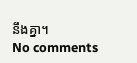នឹងគ្នា។
No comments